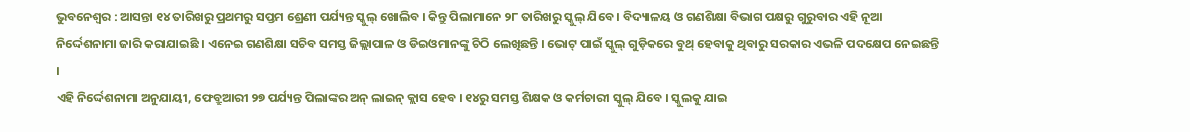ଭୁବନେଶ୍ୱର : ଆସନ୍ତା ୧୪ ତାରିଖରୁ ପ୍ରଥମରୁ ସପ୍ତମ ଶ୍ରେଣୀ ପର୍ଯ୍ୟନ୍ତ ସ୍କୁଲ୍ ଖୋଲିବ । କିନ୍ତୁ ପିଲାମାନେ ୨୮ ତାରିଖରୁ ସ୍କୁଲ୍ ଯିବେ । ବିଦ୍ୟାଳୟ ଓ ଗଣଶିକ୍ଷା ବିଭାଗ ପକ୍ଷରୁ ଗୁରୁବାର ଏହି ନୂଆ ନିର୍ଦ୍ଦେଶନାମା ଜାରି କରାଯାଇଛି । ଏନେଇ ଗଣଶିକ୍ଷା ସଚିବ ସମସ୍ତ ଜିଲ୍ଲାପାଳ ଓ ଡିଇଓମାନଙ୍କୁ ଚିଠି ଲେଖିଛନ୍ତି । ଭୋଟ୍ ପାଇଁ ସ୍କୁଲ୍ ଗୁଡ଼ିକରେ ବୁଥ୍ ହେବାକୁ ଥିବାରୁ ସରକାର ଏଭଳି ପଦକ୍ଷେପ ନେଇଛନ୍ତି ।
ଏହି ନିର୍ଦ୍ଦେଶନାମା ଅନୁଯାୟୀ, ଫେବ୍ରୁଆରୀ ୨୭ ପର୍ଯ୍ୟନ୍ତ ପିଲାଙ୍କର ଅନ୍ ଲାଇନ୍ କ୍ଲାସ ହେବ । ୧୪ରୁ ସମସ୍ତ ଶିକ୍ଷକ ଓ କର୍ମଚାରୀ ସ୍କୁଲ୍ ଯିବେ । ସ୍କୁଲକୁ ଯାଇ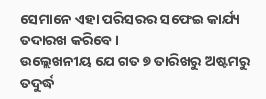ସେମାନେ ଏହା ପରିସରର ସଫେଇ କାର୍ଯ୍ୟ ତଦାରଖ କରିବେ ।
ଉଲ୍ଲେଖନୀୟ ଯେ ଗତ ୭ ତାରିଖରୁ ଅଷ୍ଟମରୁ ତଦୁର୍ଦ୍ଧ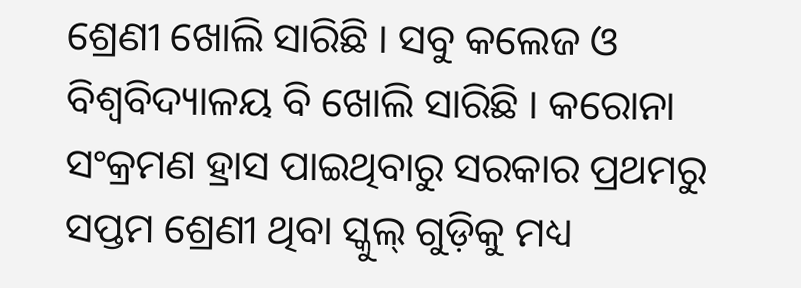ଶ୍ରେଣୀ ଖୋଲି ସାରିଛି । ସବୁ କଲେଜ ଓ ବିଶ୍ୱବିଦ୍ୟାଳୟ ବି ଖୋଲି ସାରିଛି । କରୋନା ସଂକ୍ରମଣ ହ୍ରାସ ପାଇଥିବାରୁ ସରକାର ପ୍ରଥମରୁ ସପ୍ତମ ଶ୍ରେଣୀ ଥିବା ସ୍କୁଲ୍ ଗୁଡ଼ିକୁ ମଧ୍ୟ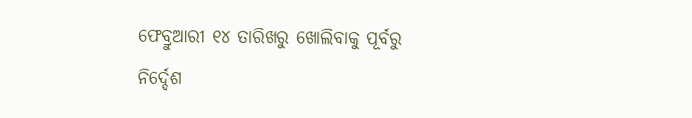ଫେବ୍ରୁଆରୀ ୧୪ ତାରିଖରୁ ଖୋଲିବାକୁ ପୂର୍ବରୁ ନିର୍ଦ୍ଦେଶ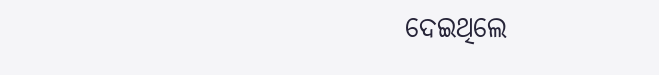ଦେଇଥିଲେ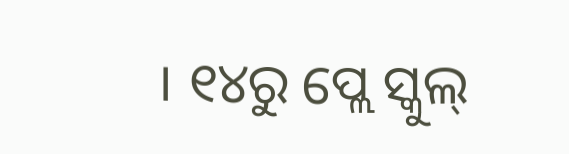। ୧୪ରୁ ପ୍ଲେ ସ୍କୁଲ୍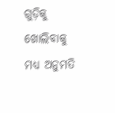ଗୁଡ଼ିକୁ ଖୋଲିବାକୁ ମଧ୍ୟ ଅନୁମତି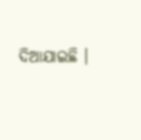ଦିଆଯାଇଛି ।